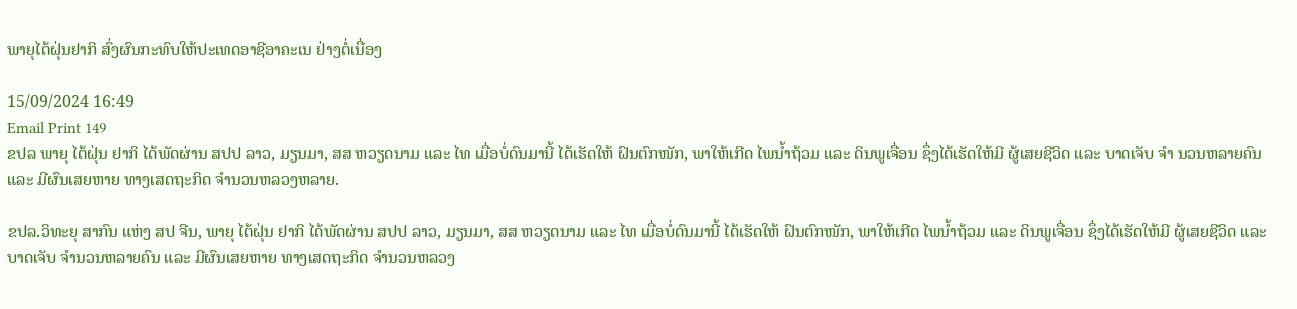ພາຍຸໄຕ້ຝຸ່ນຢາກິ ສົ່ງຜົນກະທົບໃຫ້ປະເທດອາຊີອາຄະເນ ຢ່າງຕໍ່ເນື່ອງ

15/09/2024 16:49
Email Print 149
ຂປລ ພາຍຸ ໄຕ້ຝຸ່ນ ຢາກິ ໄດ້ພັດຜ່ານ ສປປ ລາວ, ມຽນມາ, ສສ ຫວຽດນາມ ແລະ ໄທ ເມື່ອບໍ່ດົນມານີ້ ໄດ້ເຮັດໃຫ້ ຝົນຕົກໜັກ, ພາໃຫ້ເກີດ ໄພນໍ້າຖ້ວມ ແລະ ດິນພູເຈື່ອນ ຊຶ່ງໄດ້ເຮັດໃຫ້ມີ ຜູ້ເສຍຊີວິດ ແລະ ບາດເຈັບ ຈຳ ນວນຫລາຍຄົນ ແລະ ມີຜົນເສຍຫາຍ ທາງເສດຖະກິດ ຈຳນວນຫລວງຫລາຍ.

ຂປລ.ວິທະຍຸ ສາກົນ ແຫ່ງ ສປ ຈີນ, ພາຍຸ ໄຕ້ຝຸ່ນ ຢາກິ ໄດ້ພັດຜ່ານ ສປປ ລາວ, ມຽນມາ, ສສ ຫວຽດນາມ ແລະ ໄທ ເມື່ອບໍ່ດົນມານີ້ ໄດ້ເຮັດໃຫ້ ຝົນຕົກໜັກ, ພາໃຫ້ເກີດ ໄພນໍ້າຖ້ວມ ແລະ ດິນພູເຈື່ອນ ຊຶ່ງໄດ້ເຮັດໃຫ້ມີ ຜູ້ເສຍຊີວິດ ແລະ ບາດເຈັບ ຈຳນວນຫລາຍຄົນ ແລະ ມີຜົນເສຍຫາຍ ທາງເສດຖະກິດ ຈຳນວນຫລວງ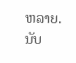ຫລາຍ. ນັບ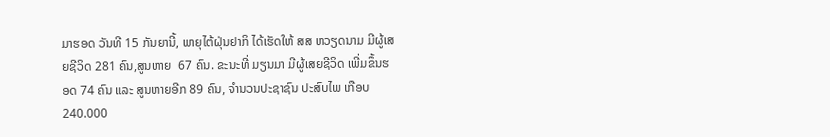ມາຮອດ ວັນທີ 15 ກັນຍານີ້, ພາຍຸໄຕ້ຝຸ່ນຢາກິ ໄດ້ເຮັດໃຫ້ ສສ ຫວຽດນາມ ມີຜູ້ເສຍຊີວິດ 281 ຄົນ,ສູນຫາຍ  67 ຄົນ. ຂະນະທີ່ ມຽນມາ ມີຜູ້ເສຍຊີວິດ ເພີ່ມຂຶ້ນຮອດ 74 ຄົນ ແລະ ສູນຫາຍອີກ 89 ຄົນ, ຈຳນວນປະຊາຊົນ ປະສົບໄພ ເກືອບ 240.000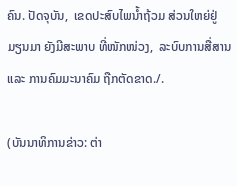ຄົນ. ປັດຈຸບັນ,  ເຂດປະສົບໄພນ້ຳຖ້ວມ ສ່ວນໃຫຍ່ຢູ່ ມຽນມາ ຍັງມີສະພາບ ທີ່ໜັກໜ່ວງ,  ລະບົບການສື່ສານ ແລະ ການຄົມມະນາຄົມ ຖືກຕັດຂາດ./.

(ບັນນາທິການຂ່າວ: ຕ່າ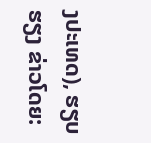ງປະເທດ), ຮຽບຮຽງ ຂ່າວໂດຍ: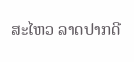ສະໄຫວ ລາດປາກດີ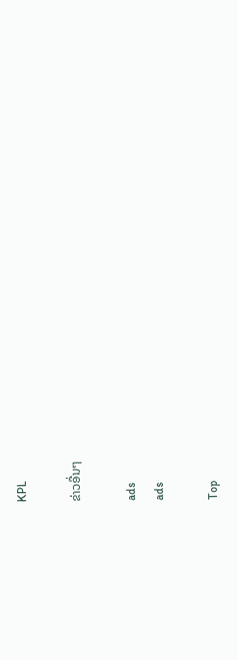KPL

ຂ່າວອື່ນໆ

ads
ads

Top